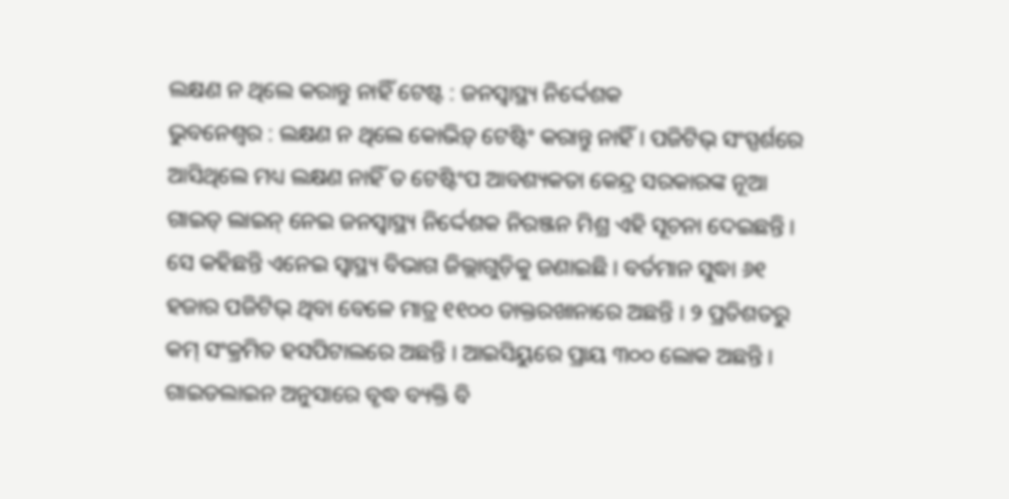ଲକ୍ଷଣ ନ ଥିଲେ କରାନ୍ତୁ ନାହିଁ ଟେଷ୍ଟ : ଜନସ୍ୱାସ୍ଥ୍ୟ ନିର୍ଦ୍ଦେଶକ
ଭୁବନେଶ୍ୱର : ଲକ୍ଷଣ ନ ଥିଲେ କୋଭିଡ଼୍ ଟେଷ୍ଟିଂ କରାନ୍ତୁ ନାହିଁ । ପଜିଟିଭ୍ ସଂସ୍ପର୍ଶରେ ଆସିଥିଲେ ମଧ୍ୟ ଲକ୍ଷଣ ନାହିଁ ତ ଟେଷ୍ଟିଂପ ଆବଶ୍ୟକତା କେନ୍ଦ୍ର ସରକାରଙ୍କ ନୂଆ ଗାଇଡ୍ ଲାଇନ୍ ନେଇ ଜନସ୍ୱାସ୍ଥ୍ୟ ନିର୍ଦ୍ଦେଶକ ନିରଞ୍ଜନ ମିଶ୍ର ଏହି ସୂଚନା ଦେଇଛନ୍ତି । ସେ କହିଛନ୍ତି ଏନେଇ ସ୍ୱାସ୍ଥ୍ୟ ବିଭାଗ ଜିଲ୍ଲାଗୁଡ଼ିକୁ ଜଣାଇଛି । ବର୍ତମାନ ସୁଦ୍ଧା ୬୧ ହଜାର ପଜିଟିଭ୍ ଥିବା ବେଳେ ମାତ୍ର ୧୧୦୦ ଡାକ୍ତରଖାନାରେ ଅଛନ୍ତି । ୨ ପ୍ରତିଶତରୁ କମ୍ ସଂକ୍ରମିତ ହସପିଟାଲରେ ଅଛନ୍ତି । ଆଇସିୟୁରେ ପ୍ରାୟ ୩୦୦ ଲୋକ ଅଛନ୍ତି । ଗାଇଡଲାଇନ ଅନୁସାରେ ବୃଦ୍ଧ ବ୍ୟକ୍ତି ବି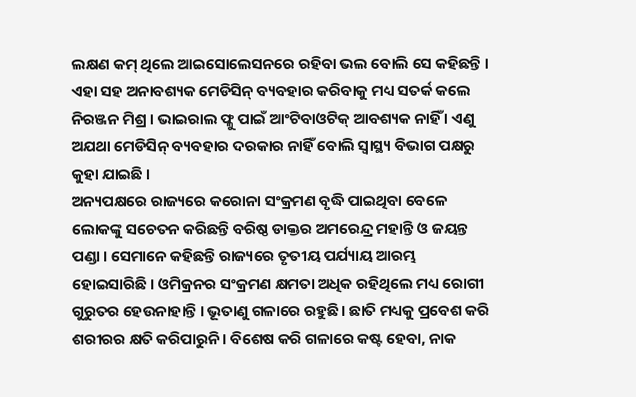ଲକ୍ଷଣ କମ୍ ଥିଲେ ଆଇସୋଲେସନରେ ରହିବା ଭଲ ବୋଲି ସେ କହିଛନ୍ତି । ଏହା ସହ ଅନାବଶ୍ୟକ ମେଡିସିନ୍ ବ୍ୟବହାର କରିବାକୁ ମଧ୍ୟ ସତର୍କ କଲେ ନିରଞ୍ଜନ ମିଶ୍ର । ଭାଇରାଲ ଫ୍ଳୁ ପାଇଁ ଆଂଟିବାଓଟିକ୍ ଆବଶ୍ୟକ ନାହିଁ । ଏଣୁ ଅଯଥା ମେଡିସିନ୍ ବ୍ୟବହାର ଦରକାର ନାହିଁ ବୋଲି ସ୍ୱାସ୍ଥ୍ୟ ବିଭାଗ ପକ୍ଷରୁ କୁହା ଯାଇଛି ।
ଅନ୍ୟପକ୍ଷରେ ରାଜ୍ୟରେ କରୋନା ସଂକ୍ରମଣ ବୃଦ୍ଧି ପାଇଥିବା ବେଳେ ଲୋକଙ୍କୁ ସଚେତନ କରିଛନ୍ତି ବରିଷ୍ଠ ଡାକ୍ତର ଅମରେନ୍ଦ୍ର ମହାନ୍ତି ଓ ଜୟନ୍ତ ପଣ୍ଡା । ସେମାନେ କହିଛନ୍ତି ରାଜ୍ୟରେ ତୃତୀୟ ପର୍ଯ୍ୟାୟ ଆରମ୍ଭ ହୋଇସାରିଛି । ଓମିକ୍ରନର ସଂକ୍ରମଣ କ୍ଷମତା ଅଧିକ ରହିଥିଲେ ମଧ୍ୟ ରୋଗୀ ଗୁରୁତର ହେଉନାହାନ୍ତି । ଭୂତାଣୁ ଗଳାରେ ରହୁଛି । ଛାତି ମଧ୍ୟକୁ ପ୍ରବେଶ କରି ଶରୀରର କ୍ଷତି କରିପାରୁନି । ବିଶେଷ କରି ଗଳାରେ କଷ୍ଟ ହେବା, ନାକ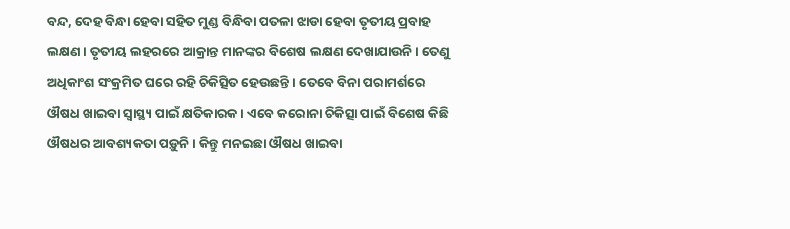ବନ୍ଦ, ଦେହ ବିନ୍ଧା ହେବା ସହିତ ମୁଣ୍ଡ ବିନ୍ଧିବା ପତଳା ଝାଡା ହେବା ତୃତୀୟ ପ୍ରବାହ ଲକ୍ଷଣ । ତୃତୀୟ ଲହରରେ ଆକ୍ରାନ୍ତ ମାନଙ୍କର ବିଶେଷ ଲକ୍ଷଣ ଦେଖାଯାଉନି । ତେଣୁ ଅଧିକାଂଶ ସଂକ୍ରମିତ ଘରେ ରହି ଚିକିତ୍ସିତ ହେଉଛନ୍ତି । ତେବେ ବିନା ପରାମର୍ଶରେ ଔଷଧ ଖାଇବା ସ୍ୱାସ୍ଥ୍ୟ ପାଇଁ କ୍ଷତିକାରକ । ଏବେ କରୋନା ଚିକିତ୍ସା ପାଇଁ ବିଶେଷ କିଛି ଔଷଧର ଆବଶ୍ୟକତା ପଡ଼ୁନି । କିନ୍ତୁ ମନଇଛା ଔଷଧ ଖାଇବା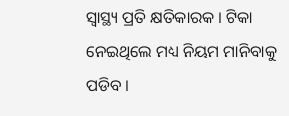ସ୍ୱାସ୍ଥ୍ୟ ପ୍ରତି କ୍ଷତିକାରକ । ଟିକା ନେଇଥିଲେ ମଧ୍ୟ ନିୟମ ମାନିବାକୁ ପଡିବ ।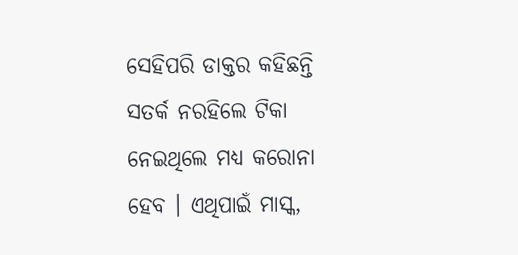ସେହିପରି ଡାକ୍ତର କହିଛନ୍ତି ସତର୍କ ନରହିଲେ ଟିକା ନେଇଥିଲେ ମଧ୍ୟ କରୋନା ହେବ । ଏଥିପାଇଁ ମାସ୍କ,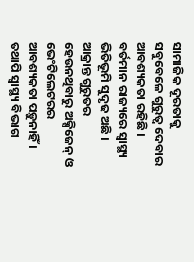ସାମାଜିକ ଦୂରତାକୁ ସବୁବେଳେ ଗୁରୁତ୍ୱ ଦେବାର ଆବଶ୍ୟକତା ରହିଛି । ବର୍ତମାନ ରାଜ୍ୟରେ ସ୍ୱାସ୍ଥ୍ୟ ଭିତିଭୂମି ସୁଦୃଢ ଅଛି । ଆକ୍ରାନ୍ତ ଗୁରୁତର ହେଉନଥିବାରୁ ଅକ୍ସିଜେନ୍ ଓ ଭେଂଟିଲେଟରର ଆବଶ୍ୟକତା ପଡ଼ୁନାହିଁ । ତଥାପି ସ୍ୱାସ୍ଥ୍ୟ ବିଭାଗ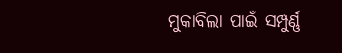ମୁକାବିଲା ପାଇଁ ସମ୍ପୁର୍ଣ୍ଣ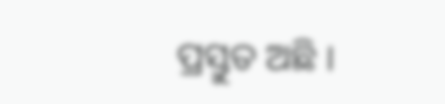ପ୍ରସ୍ତୁତ ଅଛି ।